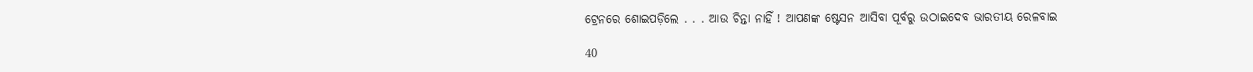ଟ୍ରେନରେ ଶୋଇପଡ଼ିଲେ . . . ଆଉ ଚିନ୍ତା ନାହିଁ ! ଆପଣଙ୍କ ଷ୍ଟେସନ ଆସିବା ପୂର୍ବରୁ ଉଠାଇଦେବ ଭାରତୀୟ ରେଳବାଇ

40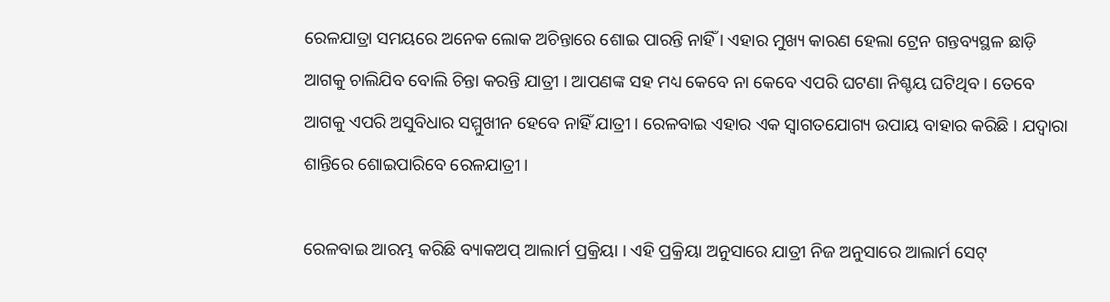ରେଳଯାତ୍ରା ସମୟରେ ଅନେକ ଲୋକ ଅଚିନ୍ତାରେ ଶୋଇ ପାରନ୍ତି ନାହିଁ । ଏହାର ମୁଖ୍ୟ କାରଣ ହେଲା ଟ୍ରେନ ଗନ୍ତବ୍ୟସ୍ଥଳ ଛାଡ଼ି ଆଗକୁ ଚାଲିଯିବ ବୋଲି ଚିନ୍ତା କରନ୍ତି ଯାତ୍ରୀ । ଆପଣଙ୍କ ସହ ମଧ୍ୟ କେବେ ନା କେବେ ଏପରି ଘଟଣା ନିଶ୍ଚୟ ଘଟିଥିବ । ତେବେ ଆଗକୁ ଏପରି ଅସୁବିଧାର ସମ୍ମୁଖୀନ ହେବେ ନାହିଁ ଯାତ୍ରୀ । ରେଳବାଇ ଏହାର ଏକ ସ୍ୱାଗତଯୋଗ୍ୟ ଉପାୟ ବାହାର କରିଛି । ଯଦ୍ୱାରା ଶାନ୍ତିରେ ଶୋଇପାରିବେ ରେଳଯାତ୍ରୀ ।

ରେଳବାଇ ଆରମ୍ଭ କରିଛି ବ୍ୟାକଅପ୍ ଆଲାର୍ମ ପ୍ରକ୍ରିୟା । ଏହି ପ୍ରକ୍ରିୟା ଅନୁସାରେ ଯାତ୍ରୀ ନିଜ ଅନୁସାରେ ଆଲାର୍ମ ସେଟ୍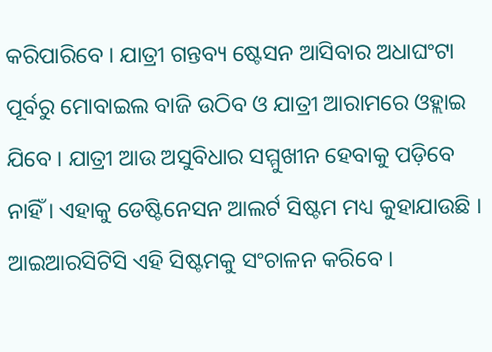କରିପାରିବେ । ଯାତ୍ରୀ ଗନ୍ତବ୍ୟ ଷ୍ଟେସନ ଆସିବାର ଅଧାଘଂଟା ପୂର୍ବରୁ ମୋବାଇଲ ବାଜି ଉଠିବ ଓ ଯାତ୍ରୀ ଆରାମରେ ଓହ୍ଲାଇ ଯିବେ । ଯାତ୍ରୀ ଆଉ ଅସୁବିଧାର ସମ୍ମୁଖୀନ ହେବାକୁ ପଡ଼ିବେ ନାହିଁ । ଏହାକୁ ଡେଷ୍ଟିନେସନ ଆଲର୍ଟ ସିଷ୍ଟମ ମଧ୍ୟ କୁହାଯାଉଛି । ଆଇଆରସିଟିସି ଏହି ସିଷ୍ଟମକୁ ସଂଚାଳନ କରିବେ ।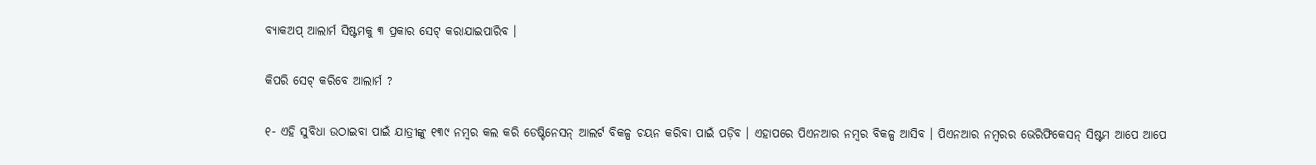ବ୍ୟାକଅପ୍ ଆଲାର୍ମ ସିଷ୍ଟମକୁ ୩ ପ୍ରକାର ସେଟ୍ କରାଯାଇପାରିବ ।

କିପରି ସେଟ୍ କରିବେ ଆଲାର୍ମ ?

୧- ଏହି ସୁବିଧା ଉଠାଇବା ପାଇଁ ଯାତ୍ରୀଙ୍କୁ ୧୩୯ ନମ୍ବର କଲ କରି ଡେଷ୍ଟିନେସନ୍ ଆଲର୍ଟ ବିକଳ୍ପ ଚୟନ କରିବା ପାଇଁ ପଡ଼ିବ । ଏହାପରେ ପିଏନଆର ନମ୍ବର ବିକଳ୍ପ ଆସିବ । ପିଏନଆର ନମ୍ବରର ଭେରିଫିକେସନ୍ ସିଷ୍ଟମ ଆପେ ଆପେ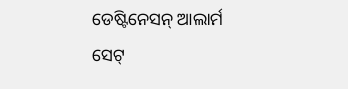ଡେଷ୍ଟିନେସନ୍ ଆଲାର୍ମ ସେଟ୍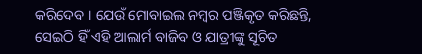କରିଦେବ । ଯେଉଁ ମୋବାଇଲ ନମ୍ବର ପଞ୍ଜିକୃତ କରିଛନ୍ତି, ସେଇଠି ହିଁ ଏହି ଆଲାର୍ମ ବାଜିବ ଓ ଯାତ୍ରୀଙ୍କୁ ସୂଚିତ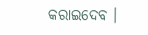କରାଇଦେବ ।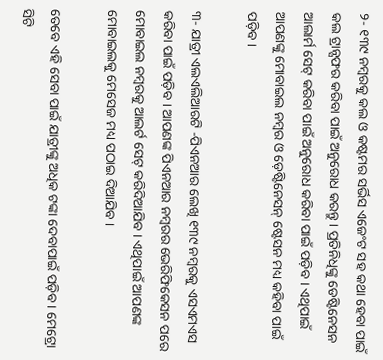୨- ୧୩୯ ନମ୍ବରକୁ କଲ ଓ କଷ୍ଟମର ସର୍ଭିସ ଏଜେଂଟ ସହ କଥା ହେବା ପାଇଁ କଲ ଟ୍ରାନ୍ସଫର କରିବା ପାଇଁ ଅନୁରୋଧ କରନ୍ତୁ । ପ୍ରତିନିଧିଙ୍କୁ ଡେଷ୍ଟିନେସନ ଆଲାର୍ମ ସେଟ୍ କରିବା ପାଇଁ ଅନୁରୋଧ କରିବା ପାଇଁ ପଡ଼ିବ । ଏଥିପାଇଁ ଆପଣଙ୍କୁ ମୋବାଇଲ ନମ୍ବର ଓ ଡ଼େଷ୍ଟିନେସନ୍ ଷ୍ଟେସନ ମଧ୍ୟ କହିବା ପାଇଁ ପଡ଼ିବ ।

୩- ଯାତ୍ରୀ ଏଲଏଲିଆରଟି -ପିଏନଆର ଲେଖି ୧୩୯ ନମ୍ବରକୁ ଏସଏମଏସ କରିବା ପାଇଁ ପଡ଼ିବ । ଆପଣଙ୍କ ପିଏନଆର ନମ୍ବରର ଭେରିଫିକେସନ ପରେ ମୋବାଇଲ ନମ୍ବରକୁ ଆଲର୍ଟ ସେଟ୍ କରିଦିଆଯିବ । ଏଥିପାଇଁ ଆପଣଙ୍କ ମୋବାଇଲକୁ ମେସେଜ ମଧ୍ୟ ପଠାଇ ଦିଆଯିବ ।

ତେବେ ଏହି ସେବା ପାଇଁ ଯାତ୍ରୀଙ୍କୁ ଅଧିକ ଟଙ୍କା ଦେବାପାଇଁ ପଡ଼ିବ । ମେଟ୍ରୋ ସିଟି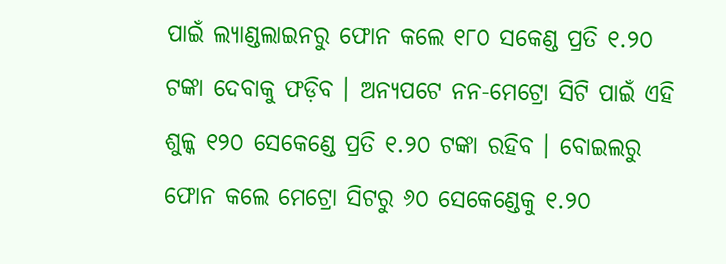ପାଇଁ ଲ୍ୟାଣ୍ଡଲାଇନରୁ ଫୋନ କଲେ ୧୮୦ ସକେଣ୍ଡ ପ୍ରତି ୧.୨୦ ଟଙ୍କା ଦେବାକୁ ଫଡ଼ିବ । ଅନ୍ୟପଟେ ନନ-ମେଟ୍ରୋ ସିଟି ପାଇଁ ଏହି ଶୁଳ୍କ ୧୨୦ ସେକେଣ୍ଡେ ପ୍ରତି ୧.୨୦ ଟଙ୍କା ରହିବ । ବୋଇଲରୁ ଫୋନ କଲେ ମେଟ୍ରୋ ସିଟରୁ ୬୦ ସେକେଣ୍ଡେକୁ ୧.୨୦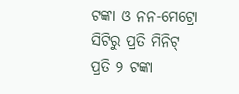ଟଙ୍କା ଓ ନନ-ମେଟ୍ରୋ ସିଟିରୁ ପ୍ରତି ମିନିଟ୍ ପ୍ରତି ୨ ଟଙ୍କା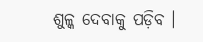ଶୁଳ୍କ ଦେବାକୁ ପଡ଼ିବ ।